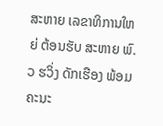ສະຫາຍ ເລຂາທິການໃຫຍ່ ຕ້ອນຮັບ ສະຫາຍ ພົ.ວ ຮວິ່ງ ດັກເຮືອງ ພ້ອມຄະນະ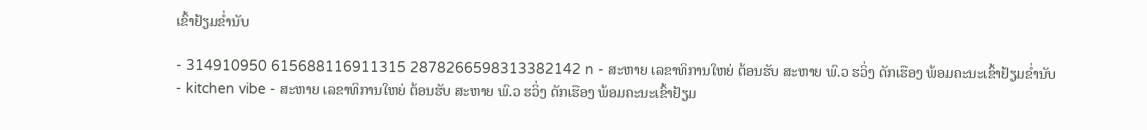ເຂົ້າຢ້ຽມຂໍ່ານັບ

- 314910950 615688116911315 2878266598313382142 n - ສະຫາຍ ເລຂາທິການໃຫຍ່ ຕ້ອນຮັບ ສະຫາຍ ພົ.ວ ຮວິ່ງ ດັກເຮືອງ ພ້ອມຄະນະເຂົ້າຢ້ຽມຂໍ່ານັບ
- kitchen vibe - ສະຫາຍ ເລຂາທິການໃຫຍ່ ຕ້ອນຮັບ ສະຫາຍ ພົ.ວ ຮວິ່ງ ດັກເຮືອງ ພ້ອມຄະນະເຂົ້າຢ້ຽມ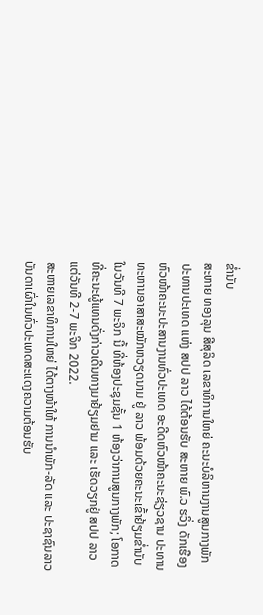ຂໍ່ານັບ
ສະຫາຍ ທອງລຸນ ສີສຸລິດ ເລຂາທິການໃຫຍ່ ຄະນະບໍລິຫານງານສູນກາງພັກ ປະທານປະເທດ ແຫ່ງ ສປປ ລາວ ໄດ້ຕ້ອນຮັບ ສະຫາຍ ພົ.ວ ຮວິ່ງ ດັກເຮືອງ ຫົວໜ້າຄະນະປະສານງານທົ່ວປະເທດ ອະດີດຫົວໜ້າຄະນະຊ່ຽວຊານ ປະທານທະຫານອາສາສະໝັກຫວຽດນາມ ຢູ່ ລາວ ພ້ອມດ້ວຍຄະນະເຂົ້າຢ້ຽມຂໍ່ານັບ ໃນວັນທີ 7 ພະຈິກ ນີ້ ທີ່ຫ້ອງປະຊຸມຊັ້ນ 1 ຫ້ອງວ່າການສູນກາງພັກ; ໂອກາດທີ່ຄະນະຜູ້ແທນດັ່ງກ່າວເດີນທາງມາຢ້ຽມຢາມ ແລະ ເຮັດວຽກຢູ່ ສປປ ລາວ ແຕ່ວັນທີ 2-7 ພະຈິກ 2022.
ສະຫາຍເລຂາທິການໃຫຍ່ ໄດ້ຕາງໜ້າໃຫ້ ການນໍາພັກ-ລັດ ແລະ ປະຊາຊົນລາວບັນດາເຜົ່າໃນທົ່ວປະເທດສະແດງຄວາມຕ້ອນຮັບ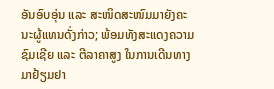ອັນອົບອຸ່ນ ແລະ ສະໜິດສະໜົມມາຍັງຄະນະຜູ້ແທນດັ່ງກ່າວ; ພ້ອມທັງສະແດງຄວາມຊົມເຊີຍ ແລະ ຕີລາຄາສູງ ໃນການເດີນທາງມາຢ້ຽມຢາ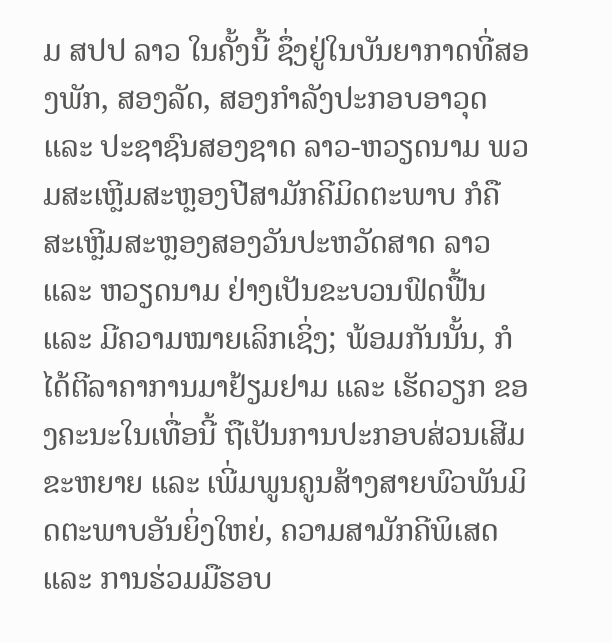ມ ສປປ ລາວ ໃນຄັ້ງນີ້ ຊຶ່ງຢູ່ໃນບັນຍາກາດທີ່ສອງພັກ, ສອງລັດ, ສອງກຳລັງປະກອບອາວຸດ ແລະ ປະຊາຊົນສອງຊາດ ລາວ-ຫວຽດນາມ ພວມສະເຫຼີມສະຫຼອງປີສາມັກຄີມິດຕະພາບ ກໍຄື ສະເຫຼີມສະຫຼອງສອງວັນປະຫວັດສາດ ລາວ ແລະ ຫວຽດນາມ ຢ່າງເປັນຂະບວນຟົດຟື້ນ ແລະ ມີຄວາມໝາຍເລິກເຊິ່ງ; ພ້ອມກັນນັ້ນ, ກໍໄດ້ຕີລາຄາການມາຢ້ຽມຢາມ ແລະ ເຮັດວຽກ ຂອງຄະນະໃນເທື່ອນີ້ ຖືເປັນການປະກອບສ່ວນເສີມຂະຫຍາຍ ແລະ ເພີ່ມພູນຄູນສ້າງສາຍພົວພັນມິດຕະພາບອັນຍິ່ງໃຫຍ່, ຄວາມສາມັກຄີພິເສດ ແລະ ການຮ່ວມມືຮອບ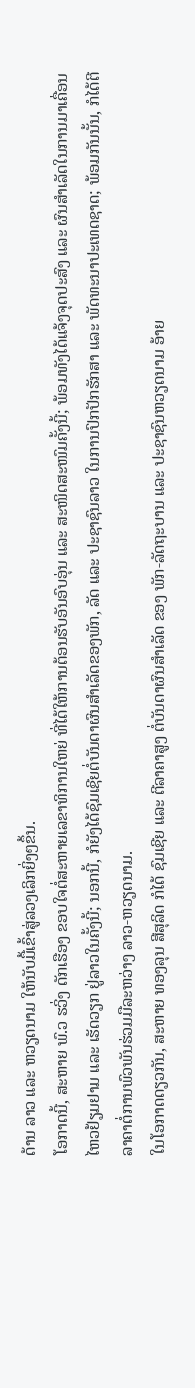ດ້ານ ລາວ ແລະ ຫວຽດນາມ ໃຫ້ນັບມື້ເຂົ້າສູ່ລວງເລິກຍິ່ງໆຂຶ້ນ.
ໂອກາດນີ້, ສະຫາຍ ພົ.ວ ຮວິ່ງ ດັກເຮືອງ ຂອບໃຈຕໍ່ສະຫາຍເລຂາທິການໃຫຍ່ ທີ່ໄດ້ໃຫ້ການຕ້ອນຮັບອັນອົບອຸ່ນ ແລະ ສະໜິດສະໜົມຄັ້ງນີ້; ພ້ອມທັງໄດ້ແຈ້ງຈຸດປະສົງ ແລະ ຜົນສໍາເລັດໃນການມາເຄື່ອນໄຫວຢ້ຽມຢາມ ແລະ ເຮັດວຽກ ຢູ່ລາວໃນຄັ້ງນີ້; ນອກນີ້, ກໍຍັງໄດ້ຊົມເຊີຍຕໍ່ບັນດາຜົນສຳເລັດຂອງພັກ, ລັດ ແລະ ປະຊາຊົນລາວ ໃນການປົກປັກຮັກສາ ແລະ ພັດທະນາປະເທດຊາດ; ພ້ອມກັນນັ້ນ, ກໍໄດ້ຕີລາຄາຕໍ່ການພົວພັນຮ່ວມມືລະຫວ່າງ ລາວ-ຫວຽດນາມ.
ໃນໂອກາດດຽວກັນ, ສະຫາຍ ທອງລຸນ ສີສຸລິດ ກໍໄດ້ ຊົມເຊີຍ ແລະ ຕີລາຄາສູງ ຕໍ່ບັນດາຜົນສຳເລັດ ຂອງ ພັກ-ລັດຖະບານ ແລະ ປະຊາຊົນຫວຽດນາມ ອ້າຍ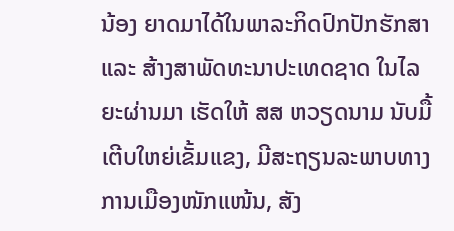ນ້ອງ ຍາດມາໄດ້ໃນພາລະກິດປົກປັກຮັກສາ ແລະ ສ້າງສາພັດທະນາປະເທດຊາດ ໃນໄລຍະຜ່ານມາ ເຮັດໃຫ້ ສສ ຫວຽດນາມ ນັບມື້ເຕີບໃຫຍ່ເຂັ້ມແຂງ, ມີສະຖຽນລະພາບທາງການເມືອງໜັກແໜ້ນ, ສັງ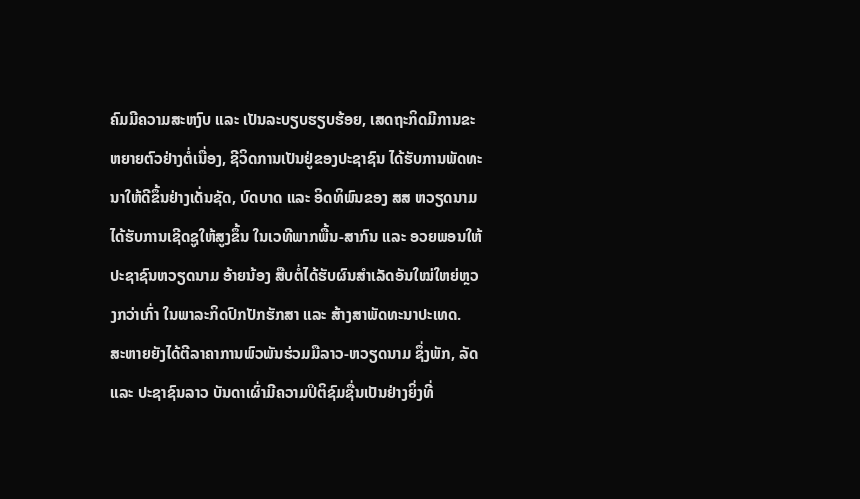ຄົມມີຄວາມສະຫງົບ ແລະ ເປັນລະບຽບຮຽບຮ້ອຍ, ເສດຖະກິດມີການຂະຫຍາຍຕົວຢ່າງຕໍ່ເນື່ອງ, ຊີວິດການເປັນຢູ່ຂອງປະຊາຊົນ ໄດ້ຮັບການພັດທະນາໃຫ້ດີຂຶ້ນຢ່າງເດັ່ນຊັດ, ບົດບາດ ແລະ ອິດທິພົນຂອງ ສສ ຫວຽດນາມ ໄດ້ຮັບການເຊີດຊູໃຫ້ສູງຂຶ້ນ ໃນເວທີພາກພື້ນ-ສາກົນ ແລະ ອວຍພອນໃຫ້ປະຊາຊົນຫວຽດນາມ ອ້າຍນ້ອງ ສືບຕໍ່ໄດ້ຮັບຜົນສຳເລັດອັນໃໝ່ໃຫຍ່ຫຼວງກວ່າເກົ່າ ໃນພາລະກິດປົກປັກຮັກສາ ແລະ ສ້າງສາພັດທະນາປະເທດ.
ສະຫາຍຍັງໄດ້ຕີລາຄາການພົວພັນຮ່ວມມືລາວ-ຫວຽດນາມ ຊຶ່ງພັກ, ລັດ ແລະ ປະຊາຊົນລາວ ບັນດາເຜົ່າມີຄວາມປິຕິຊົມຊື່ນເປັນຢ່າງຍິ່ງທີ່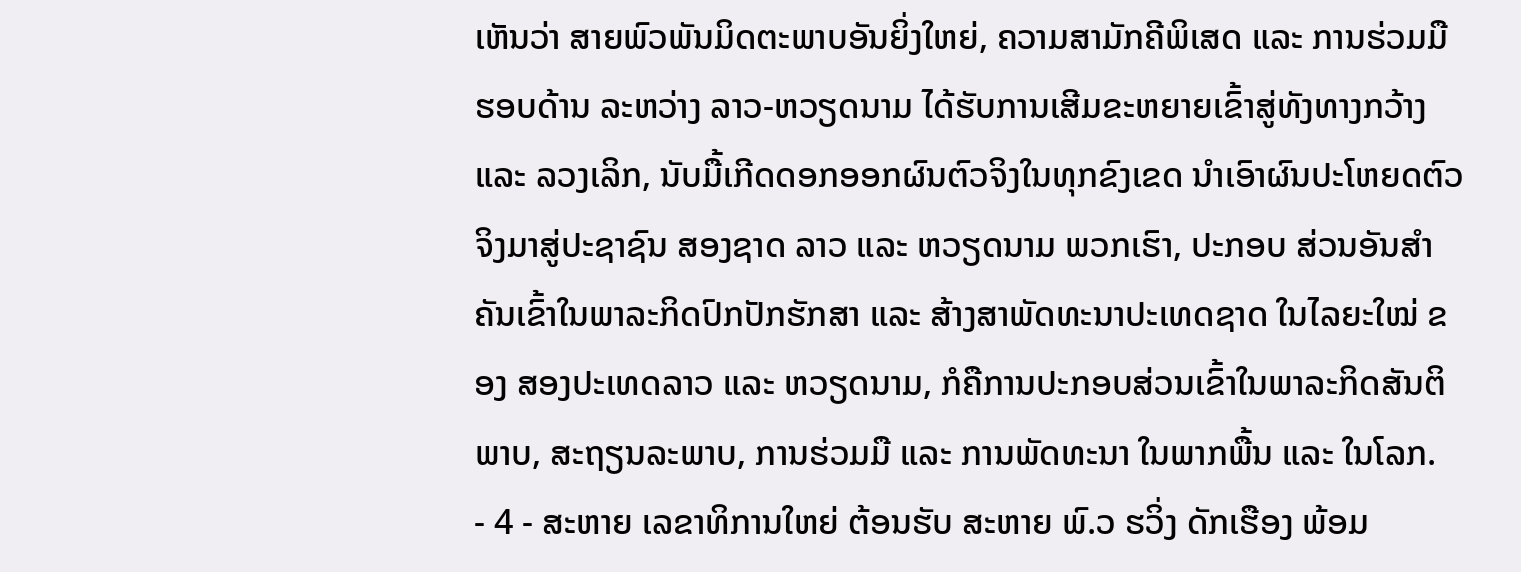ເຫັນວ່າ ສາຍພົວພັນມິດຕະພາບອັນຍິ່ງໃຫຍ່, ຄວາມສາມັກຄີພິເສດ ແລະ ການຮ່ວມມືຮອບດ້ານ ລະຫວ່າງ ລາວ-ຫວຽດນາມ ໄດ້ຮັບການເສີມຂະຫຍາຍເຂົ້າສູ່ທັງທາງກວ້າງ ແລະ ລວງເລິກ, ນັບມື້ເກີດດອກອອກຜົນຕົວຈິງໃນທຸກຂົງເຂດ ນຳເອົາຜົນປະໂຫຍດຕົວຈິງມາສູ່ປະຊາຊົນ ສອງຊາດ ລາວ ແລະ ຫວຽດນາມ ພວກເຮົາ, ປະກອບ ສ່ວນອັນສຳຄັນເຂົ້າໃນພາລະກິດປົກປັກຮັກສາ ແລະ ສ້າງສາພັດທະນາປະເທດຊາດ ໃນໄລຍະໃໝ່ ຂອງ ສອງປະເທດລາວ ແລະ ຫວຽດນາມ, ກໍຄືການປະກອບສ່ວນເຂົ້າໃນພາລະກິດສັນຕິພາບ, ສະຖຽນລະພາບ, ການຮ່ວມມື ແລະ ການພັດທະນາ ໃນພາກພື້ນ ແລະ ໃນໂລກ.
- 4 - ສະຫາຍ ເລຂາທິການໃຫຍ່ ຕ້ອນຮັບ ສະຫາຍ ພົ.ວ ຮວິ່ງ ດັກເຮືອງ ພ້ອມ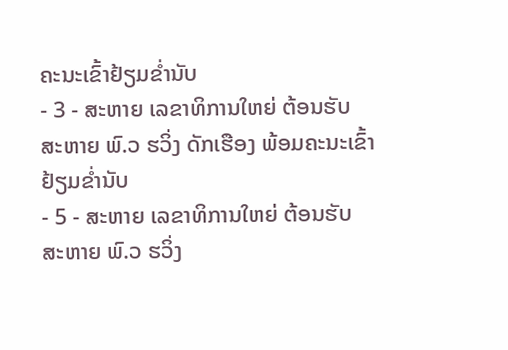ຄະນະເຂົ້າຢ້ຽມຂໍ່ານັບ
- 3 - ສະຫາຍ ເລຂາທິການໃຫຍ່ ຕ້ອນຮັບ ສະຫາຍ ພົ.ວ ຮວິ່ງ ດັກເຮືອງ ພ້ອມຄະນະເຂົ້າຢ້ຽມຂໍ່ານັບ
- 5 - ສະຫາຍ ເລຂາທິການໃຫຍ່ ຕ້ອນຮັບ ສະຫາຍ ພົ.ວ ຮວິ່ງ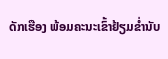ດັກເຮືອງ ພ້ອມຄະນະເຂົ້າຢ້ຽມຂໍ່ານັບ